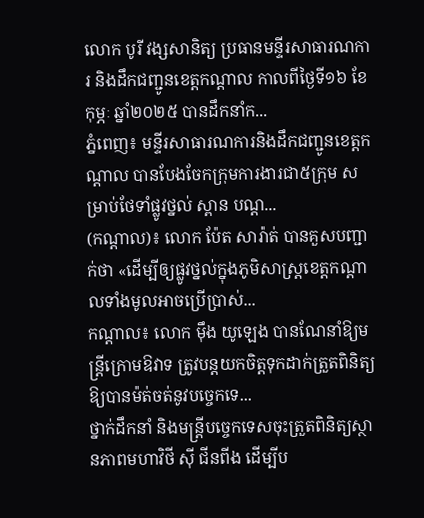លោក បូរី វង្សសានិត្យ ប្រធានមន្ទីរសាធារណការ និងដឹកជញ្ជូនខេត្តកណ្ដាល កាលពីថ្ងៃទី១៦ ខែកុម្ភៈ ឆ្នាំ២០២៥ បានដឹកនាំក...
ភ្នំពេញ៖ មន្ទីរសាធារណការនិងដឹកជញ្ជូនខេត្តកណ្តាល បានបែងចែកក្រុមការងារជា៥ក្រុម សម្រាប់ថែទាំផ្លូវថ្នល់ ស្ពាន បណ្ត...
(កណ្ដាល)៖ លោក ប៉ែត សារ៉ាត់ បានគួសបញ្ជាក់ថា «ដើម្បីឲ្យផ្លូវថ្នល់ក្នុងភូមិសាស្ត្រខេត្តកណ្តាលទាំងមូលអាចប្រើប្រាស់...
កណ្តាល៖ លោក ម៉ឹង យូឡេង បានណែនាំឱ្យមន្ត្រីក្រោមឱវាទ ត្រូវបន្តយកចិត្តទុកដាក់ត្រួតពិនិត្យឱ្យបានម៉ត់ចត់នូវបច្ចេកទេ...
ថ្នាក់ដឹកនាំ និងមន្ត្រីបច្ចេកទេសចុះត្រួតពិនិត្យស្ថានភាពមហាវិថី ស៊ី ជីនពីង ដើម្បីប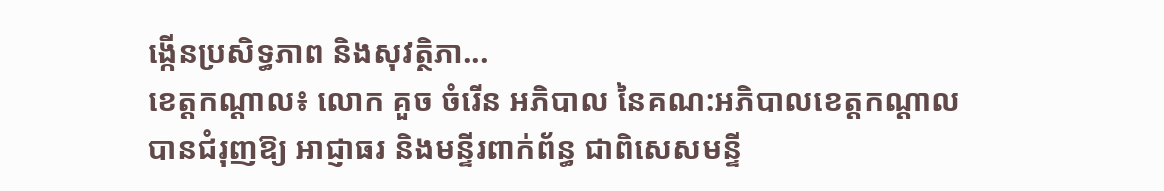ង្កើនប្រសិទ្ធភាព និងសុវត្ថិភា...
ខេត្តកណ្តាល៖ លោក គួច ចំរើន អភិបាល នៃគណ:អភិបាលខេត្តកណ្ដាល បានជំរុញឱ្យ អាជ្ញាធរ និងមន្ទីរពាក់ព័ន្ធ ជាពិសេសមន្ទី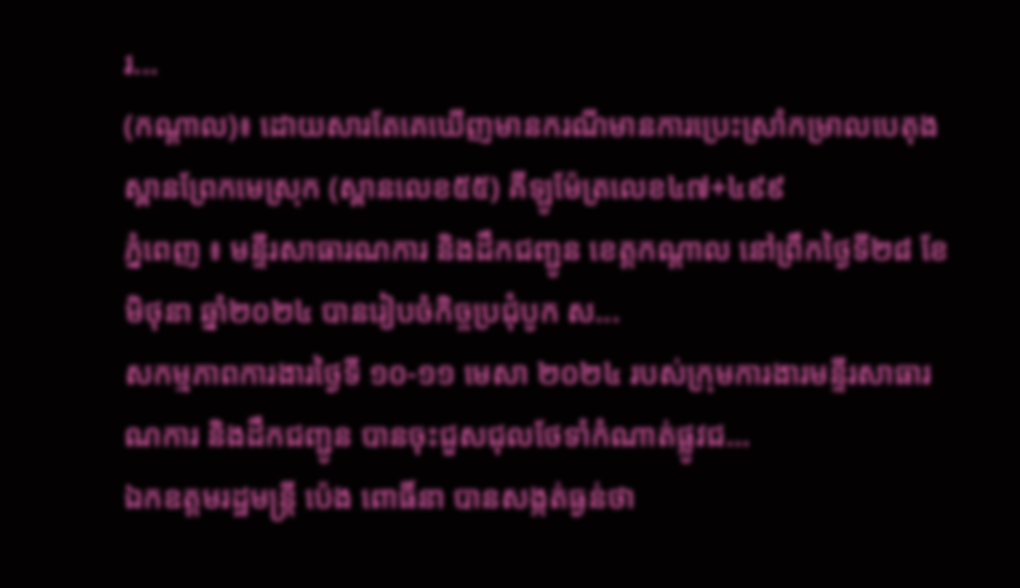រ...
(កណ្ដាល)៖ ដោយសារតែគេឃើញមានករណីមានការប្រេះស្រាំកម្រាលបេតុងស្ពានព្រែកមេស្រុក (ស្ពានលេខ៥៥) គីឡូម៉ែត្រលេខ៤៧+៤៩៩
ភ្នំពេញ ៖ មន្ទីរសាធារណការ និងដឹកជញ្ជូន ខេត្តកណ្តាល នៅព្រឹកថ្ងៃទី២៨ ខែមិថុនា ឆ្នាំ២០២៤ បានរៀបចំកិច្ចប្រជុំបូក ស...
សកម្មភាពការងារថ្ងៃទី ១០-១១ មេសា ២០២៤ របស់ក្រុមការងារមន្ទីរសាធារណការ និងដឹកជញ្ជូន បានចុះជួសជុលថែទាំកំណាត់ផ្លូវជ...
ឯកឧត្តមរដ្ឋមន្ត្រី ប៉េង ពោធិ៍នា បានសង្កត់ធ្ងន់ថា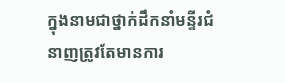ក្នុងនាមជាថ្នាក់ដឹកនាំមន្ទីរជំនាញត្រូវតែមានការ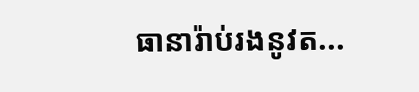ធានារ៉ាប់រងនូវត...